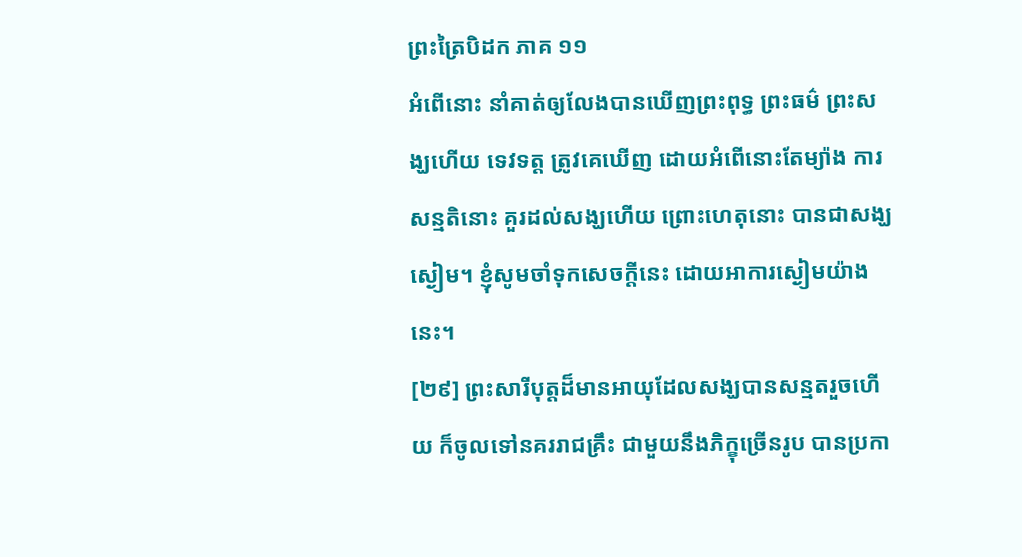ព្រះត្រៃបិដក ភាគ ១១
អំពើនោះ នាំគាត់ឲ្យលែងបានឃើញព្រះពុទ្ធ ព្រះធម៌ ព្រះសង្ឃហើយ ទេវទត្ត ត្រូវគេឃើញ ដោយអំពើនោះតែម្យ៉ាង ការសន្មតិនោះ គួរដល់សង្ឃហើយ ព្រោះហេតុនោះ បានជាសង្ឃស្ងៀម។ ខ្ញុំសូមចាំទុកសេចក្តីនេះ ដោយអាការស្ងៀមយ៉ាងនេះ។
[២៩] ព្រះសារីបុត្តដ៏មានអាយុដែលសង្ឃបានសន្មតរួចហើយ ក៏ចូលទៅនគររាជគ្រឹះ ជាមួយនឹងភិក្ខុច្រើនរូប បានប្រកា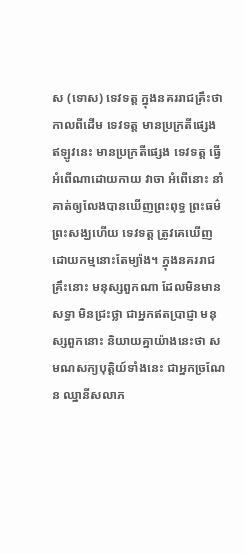ស (ទោស) ទេវទត្ត ក្នុងនគររាជគ្រឹះថា កាលពីដើម ទេវទត្ត មានប្រក្រតីផ្សេង ឥឡូវនេះ មានប្រក្រតីផ្សេង ទេវទត្ត ធ្វើអំពើណាដោយកាយ វាចា អំពើនោះ នាំគាត់ឲ្យលែងបានឃើញព្រះពុទ្ធ ព្រះធម៌ ព្រះសង្ឃហើយ ទេវទត្ត ត្រូវគេឃើញ ដោយកម្មនោះតែម្យ៉ាង។ ក្នុងនគររាជគ្រឹះនោះ មនុស្សពួកណា ដែលមិនមានសទ្ធា មិនជ្រះថ្លា ជាអ្នកឥតប្រាជ្ញា មនុស្សពួកនោះ និយាយគ្នាយ៉ាងនេះថា សមណសក្យបុត្តិយ៍ទាំងនេះ ជាអ្នកច្រណែន ឈ្នានីសលាភ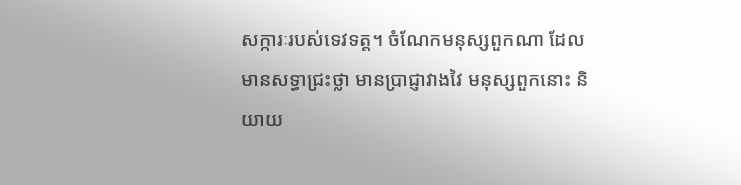សក្ការៈរបស់ទេវទត្ត។ ចំណែកមនុស្សពួកណា ដែលមានសទ្ធាជ្រះថ្លា មានប្រាជ្ញាវាងវៃ មនុស្សពួកនោះ និយាយ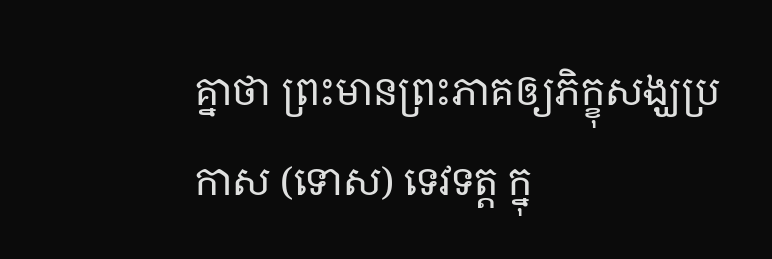គ្នាថា ព្រះមានព្រះភាគឲ្យភិក្ខុសង្ឃប្រកាស (ទោស) ទេវទត្ត ក្នុ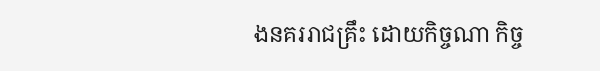ងនគររាជគ្រឹះ ដោយកិច្ចណា កិច្ច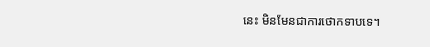នេះ មិនមែនជាការថោកទាបទេ។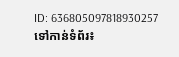ID: 636805097818930257
ទៅកាន់ទំព័រ៖